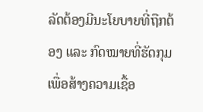ລັດຕ້ອງມີນະໂຍບາຍທີ່ຖືກຕ້ອງ ແລະ ກົດໝາຍທີ່ຮັດກຸມ ເພື່ອສ້າງຄວາມເຊື້ອ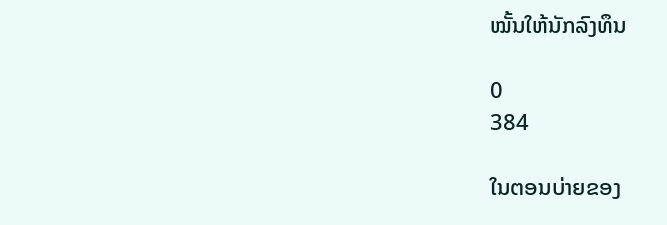ໝັ້ນໃຫ້ນັກລົງທຶນ

0
384

ໃນຕອນບ່າຍຂອງ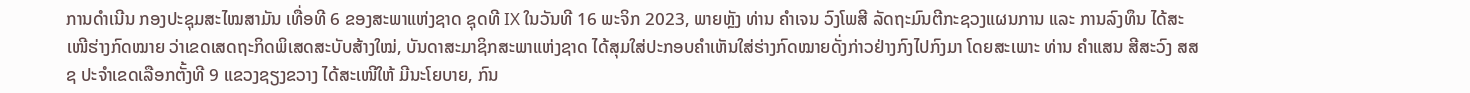ການດຳເນີນ ກອງປະຊຸມສະໄໝສາມັນ ເທື່ອທີ 6 ຂອງສະພາແຫ່ງຊາດ ຊຸດທີ IX ໃນວັນທີ 16 ພະຈິກ 2023, ພາຍຫຼັງ ທ່ານ ຄຳເຈນ ວົງໂພສີ ລັດຖະມົນຕີກະຊວງແຜນການ ແລະ ການລົງທຶນ ໄດ້ສະເໜີຮ່າງກົດໝາຍ ວ່າເຂດເສດຖະກິດພິເສດສະບັບສ້າງໃໝ່, ບັນດາສະມາຊິກສະພາແຫ່ງຊາດ ໄດ້ສຸມໃສ່ປະກອບຄຳເຫັນໃສ່ຮ່າງກົດໝາຍດັ່ງກ່າວຢ່າງກົງໄປກົງມາ ໂດຍສະເພາະ ທ່ານ ຄຳແສນ ສີສະວົງ ສສຊ ປະຈຳເຂດເລືອກຕັ້ງທີ 9 ແຂວງຊຽງຂວາງ ໄດ້ສະເໜີໃຫ້ ມີນະໂຍບາຍ, ກົນ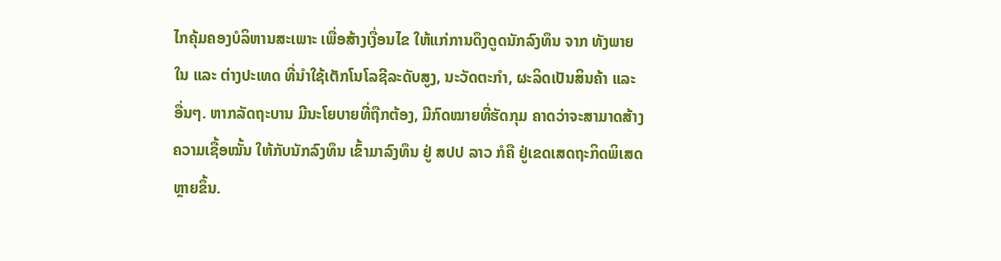ໄກຄຸ້ມຄອງບໍລິຫານສະເພາະ ເພື່ອສ້າງເງື່ອນໄຂ ໃຫ້ແກ່ການດຶງດູດນັກລົງທຶນ ຈາກ ທັງພາຍໃນ ແລະ ຕ່າງປະເທດ ທີ່ນຳໃຊ້ເຕັກໂນໂລຊີລະດັບສູງ, ນະວັດຕະກຳ, ຜະລິດເປັນສິນຄ້າ ແລະ ອື່ນໆ. ຫາກລັດຖະບານ ມີນະໂຍບາຍທີ່ຖືກຕ້ອງ, ມີກົດໝາຍທີ່ຮັດກຸມ ຄາດວ່າຈະສາມາດສ້າງຄວາມເຊື້ອໝັ້ນ ໃຫ້ກັບນັກລົງທຶນ ເຂົ້າມາລົງທຶນ ຢູ່ ສປປ ລາວ ກໍຄື ຢູ່ເຂດເສດຖະກິດພິເສດຫຼາຍຂຶ້ນ.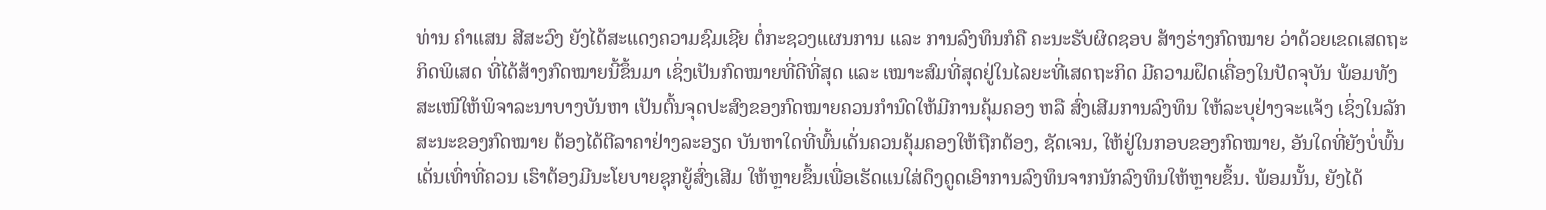ທ່ານ ຄຳແສນ ສີສະວົງ ຍັງໄດ້ສະແດງຄວາມຊົມເຊີຍ ຕໍ່ກະຊວງແຜນການ ແລະ ການລົງທຶນກໍຄື ຄະນະຮັບຜິດຊອບ ສ້າງຮ່າງກົດໝາຍ ວ່າດ້ວຍເຂດເສດຖະກິດພິເສດ ທີ່ໄດ້ສ້າງກົດໝາຍນີ້ຂຶ້ນມາ ເຊິ່ງເປັນກົດໝາຍທີ່ດີທີ່ສຸດ ແລະ ເໝາະສົມທີ່ສຸດຢູ່ໃນໄລຍະທີ່ເສດຖະກິດ ມີຄວາມຝຶດເຄື່ອງໃນປັດຈຸບັນ ພ້ອມທັງສະເໜີໃຫ້ພິຈາລະນາບາງບັນຫາ ເປັນຕົ້ນຈຸດປະສົງຂອງກົດໝາຍຄວນກຳນົດໃຫ້ມີການຄຸ້ມຄອງ ຫລື ສົ່ງເສີມການລົງທຶນ ໃຫ້ລະບຸຢ່າງຈະແຈ້ງ ເຊິ່ງໃນລັກສະນະຂອງກົດໝາຍ ຕ້ອງໄດ້ຕີລາຄາຢ່າງລະອຽດ ບັນຫາໃດທີ່ພົ້ນເດັ່ນຄວນຄຸ້ມຄອງໃຫ້ຖືກຕ້ອງ, ຊັດເຈນ, ໃຫ້ຢູ່ໃນກອບຂອງກົດໝາຍ, ອັນໃດທີ່ຍັງບໍ່ພົ້ນເດັ່ນເທົ່າທີ່ຄວນ ເຮົາຕ້ອງມີນະໂຍບາຍຊຸກຍູ້ສົ່ງເສີມ ໃຫ້ຫຼາຍຂຶ້ນເພື່ອເຮັດແນໃສ່ດຶງດູດເອົາການລົງທຶນຈາກນັກລົງທຶນໃຫ້ຫຼາຍຂຶ້ນ. ພ້ອມນັ້ນ, ຍັງໄດ້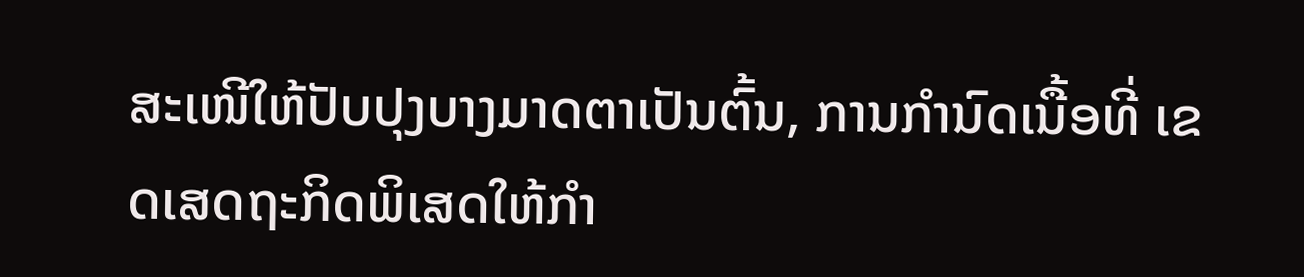ສະເໜີໃຫ້ປັບປຸງບາງມາດຕາເປັນຕົ້ນ, ການກຳນົດເນື້ອທີ່ ເຂດເສດຖະກິດພິເສດໃຫ້ກຳ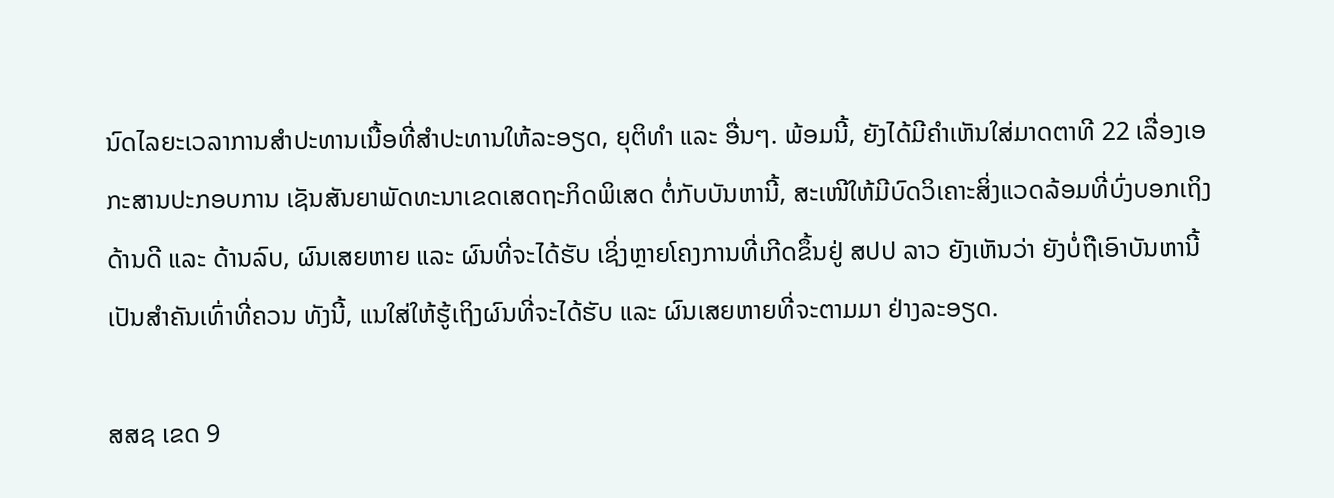ນົດໄລຍະເວລາການສຳປະທານເນື້ອທີ່ສຳປະທານໃຫ້ລະອຽດ, ຍຸຕິທຳ ແລະ ອື່ນໆ. ພ້ອມນີ້, ຍັງໄດ້ມີຄຳເຫັນໃສ່ມາດຕາທີ 22 ເລື່ອງເອກະສານປະກອບການ ເຊັນສັນຍາພັດທະນາເຂດເສດຖະກິດພິເສດ ຕໍ່ກັບບັນຫານີ້, ສະເໜີໃຫ້ມີບົດວິເຄາະສິ່ງແວດລ້ອມທີ່ບົ່ງບອກເຖິງດ້ານດີ ແລະ ດ້ານລົບ, ຜົນເສຍຫາຍ ແລະ ຜົນທີ່ຈະໄດ້ຮັບ ເຊິ່ງຫຼາຍໂຄງການທີ່ເກີດຂຶ້ນຢູ່ ສປປ ລາວ ຍັງເຫັນວ່າ ຍັງບໍ່ຖືເອົາບັນຫານີ້ເປັນສຳຄັນເທົ່າທີ່ຄວນ ທັງນີ້, ແນໃສ່ໃຫ້ຮູ້ເຖິງຜົນທີ່ຈະໄດ້ຮັບ ແລະ ຜົນເສຍຫາຍທີ່ຈະຕາມມາ ຢ່າງລະອຽດ.

ສສຊ ເຂດ 9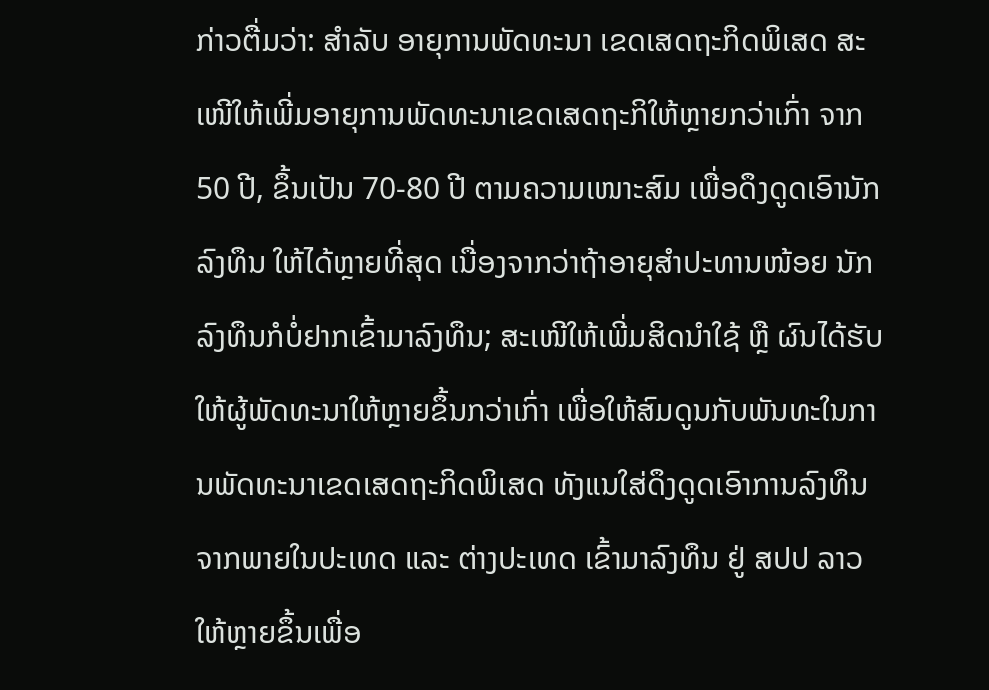ກ່າວຕື່ມວ່າ: ສຳລັບ ອາຍຸການພັດທະນາ ເຂດເສດຖະກິດພິເສດ ສະເໜີໃຫ້ເພີ່ມອາຍຸການພັດທະນາເຂດເສດຖະກິໃຫ້ຫຼາຍກວ່າເກົ່າ ຈາກ 50 ປີ, ຂຶ້ນເປັນ 70-80 ປີ ຕາມຄວາມເໜາະສົມ ເພື່ອດຶງດູດເອົານັກລົງທຶນ ໃຫ້ໄດ້ຫຼາຍທີ່ສຸດ ເນື່ອງຈາກວ່າຖ້າອາຍຸສຳປະທານໜ້ອຍ ນັກລົງທຶນກໍບໍ່ຢາກເຂົ້າມາລົງທຶນ; ສະເໜີໃຫ້ເພີ່ມສິດນຳໃຊ້ ຫຼື ຜົນໄດ້ຮັບໃຫ້ຜູ້ພັດທະນາໃຫ້ຫຼາຍຂຶ້ນກວ່າເກົ່າ ເພື່ອໃຫ້ສົມດູນກັບພັນທະໃນການພັດທະນາເຂດເສດຖະກິດພິເສດ ທັງແນໃສ່ດຶງດູດເອົາການລົງທຶນຈາກພາຍໃນປະເທດ ແລະ ຕ່າງປະເທດ ເຂົ້າມາລົງທຶນ ຢູ່ ສປປ ລາວ ໃຫ້ຫຼາຍຂຶ້ນເພື່ອ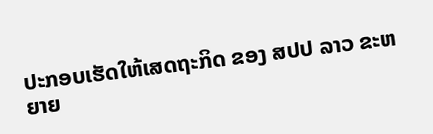ປະກອບເຮັດໃຫ້ເສດຖະກິດ ຂອງ ສປປ ລາວ ຂະຫຍາຍ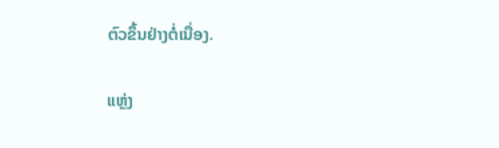ຕົວຂຶ້ນຢ່າງຕໍ່ເນື່ອງ.

ແຫຼ່ງ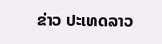ຂ່າວ ປະເທດລາວ